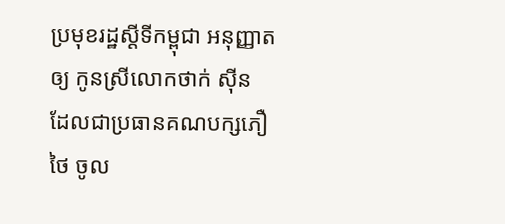ប្រមុខរដ្ឋស្តីទីកម្ពុជា អនុញ្ញាតឲ្យ កូនស្រីលោកថាក់ ស៊ីន ដែលជាប្រធានគណបក្សភឿថៃ ចូល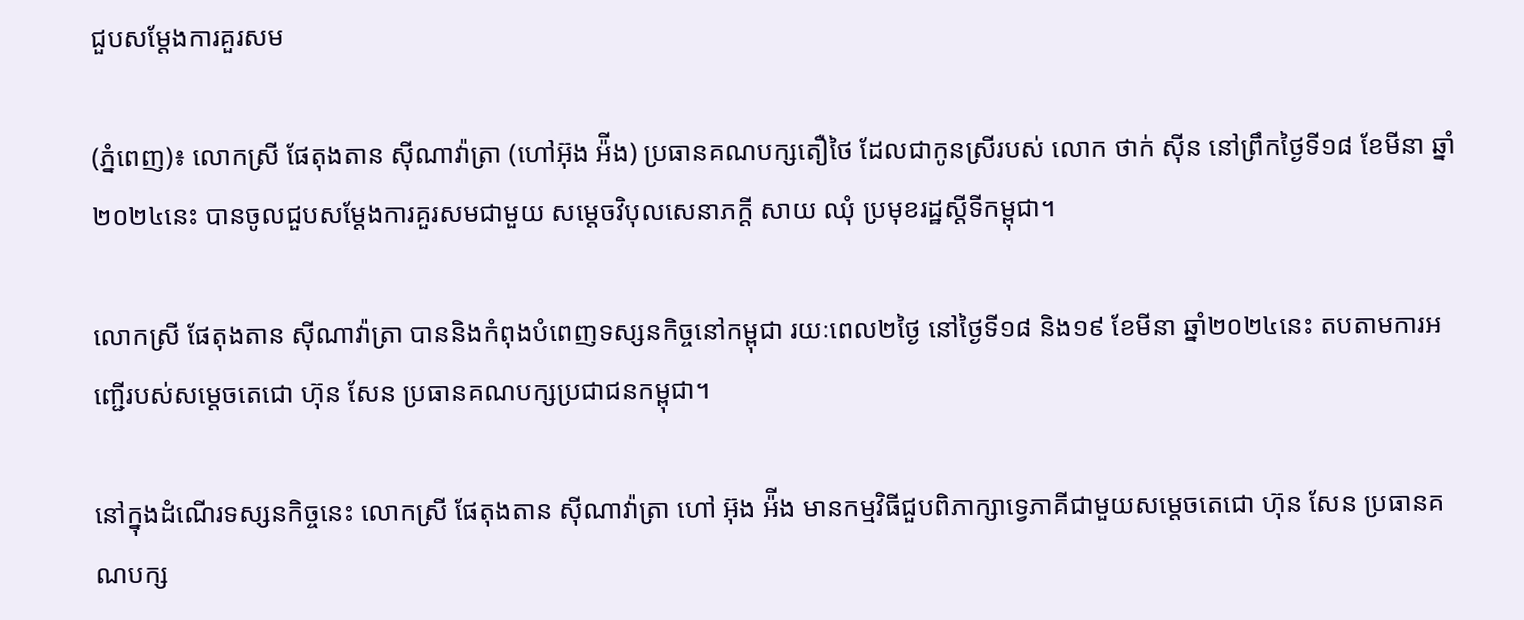ជួបសម្តែងការគួរសម

(ភ្នំពេញ)៖ លោកស្រី ផែតុងតាន ស៊ីណាវ៉ាត្រា (ហៅអ៊ុង អ៉ីង) ប្រធានគណបក្សតឿថៃ ដែលជាកូនស្រីរបស់ លោក ថាក់ ស៊ីន នៅព្រឹកថ្ងៃទី១៨ ខែមីនា ឆ្នាំ២០២៤នេះ បានចូលជួបសម្តែងការគួរសមជាមួយ សម្តេចវិបុលសេនាភក្តី សាយ ឈុំ ប្រមុខរដ្ឋស្តីទីកម្ពុជា។

លោកស្រី ផែតុងតាន ស៊ីណាវ៉ាត្រា បាននិងកំពុងបំពេញទស្សនកិច្ចនៅកម្ពុជា រយៈពេល២ថ្ងៃ នៅថ្ងៃទី១៨ និង១៩ ខែមីនា ឆ្នាំ២០២៤នេះ តបតាមការអញ្ជើរបស់សម្តេចតេជោ ហ៊ុន សែន ប្រធានគណបក្សប្រជាជនកម្ពុជា។

នៅក្នុងដំណើរទស្សនកិច្ចនេះ លោកស្រី ផែតុងតាន ស៊ីណាវ៉ាត្រា ហៅ អ៊ុង អ៉ីង មានកម្មវិធីជួបពិភាក្សាទ្វេភាគីជាមួយសម្តេចតេជោ ហ៊ុន សែន ប្រធានគណបក្ស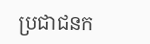ប្រជាជនក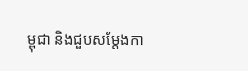ម្ពុជា និងជួបសម្តែងកា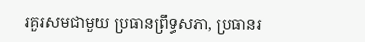រគួរសមជាមួយ ប្រធានព្រឹទ្ធសភា, ប្រធានរ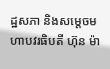ដ្ឋសភា និងសម្តេចមហាបវរធិបតី ហ៊ុន ម៉ា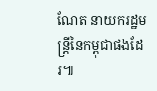ណែត នាយករដ្ឋមន្ត្រីនៃកម្ពុជាផងដែរ៕